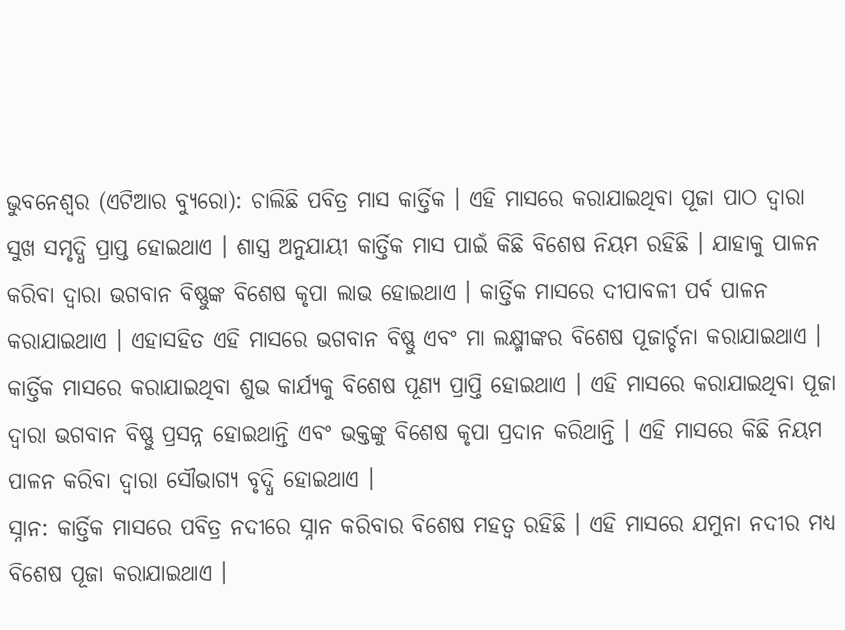ଭୁବନେଶ୍ୱର (ଏଟିଆର ବ୍ୟୁରୋ): ଚାଲିଛି ପବିତ୍ର ମାସ କାର୍ତ୍ତିକ । ଏହି ମାସରେ କରାଯାଇଥିବା ପୂଜା ପାଠ ଦ୍ୱାରା ସୁଖ ସମୃଦ୍ଧି ପ୍ରାପ୍ତ ହୋଇଥାଏ । ଶାସ୍ତ୍ର ଅନୁଯାୟୀ କାର୍ତ୍ତିକ ମାସ ପାଇଁ କିଛି ବିଶେଷ ନିୟମ ରହିଛି । ଯାହାକୁ ପାଳନ କରିବା ଦ୍ୱାରା ଭଗବାନ ବିଷ୍ଣୁଙ୍କ ବିଶେଷ କୃପା ଲାଭ ହୋଇଥାଏ । କାର୍ତ୍ତିକ ମାସରେ ଦୀପାବଳୀ ପର୍ବ ପାଳନ କରାଯାଇଥାଏ । ଏହାସହିତ ଏହି ମାସରେ ଭଗବାନ ବିଷ୍ଣୁ ଏବଂ ମା ଲକ୍ଷ୍ମୀଙ୍କର ବିଶେଷ ପୂଜାର୍ଚ୍ଚନା କରାଯାଇଥାଏ ।
କାର୍ତ୍ତିକ ମାସରେ କରାଯାଇଥିବା ଶୁଭ କାର୍ଯ୍ୟକୁ ବିଶେଷ ପୂଣ୍ୟ ପ୍ରାପ୍ତି ହୋଇଥାଏ । ଏହି ମାସରେ କରାଯାଇଥିବା ପୂଜା ଦ୍ୱାରା ଭଗବାନ ବିଷ୍ଣୁ ପ୍ରସନ୍ନ ହୋଇଥାନ୍ତି ଏବଂ ଭକ୍ତଙ୍କୁ ବିଶେଷ କୃପା ପ୍ରଦାନ କରିଥାନ୍ତି । ଏହି ମାସରେ କିଛି ନିୟମ ପାଳନ କରିବା ଦ୍ୱାରା ସୌଭାଗ୍ୟ ବୃଦ୍ଧି ହୋଇଥାଏ ।
ସ୍ନାନ: କାର୍ତ୍ତିକ ମାସରେ ପବିତ୍ର ନଦୀରେ ସ୍ନାନ କରିବାର ବିଶେଷ ମହତ୍ୱ ରହିଛି । ଏହି ମାସରେ ଯମୁନା ନଦୀର ମଧ୍ୟ ବିଶେଷ ପୂଜା କରାଯାଇଥାଏ ।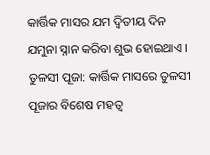କାର୍ତ୍ତିକ ମାସର ଯମ ଦ୍ୱିତୀୟ ଦିନ ଯମୁନା ସ୍ନାନ କରିବା ଶୁଭ ହୋଇଥାଏ ।
ତୁଳସୀ ପୂଜା: କାର୍ତ୍ତିକ ମାସରେ ତୁଳସୀ ପୂଜାର ବିଶେଷ ମହତ୍ୱ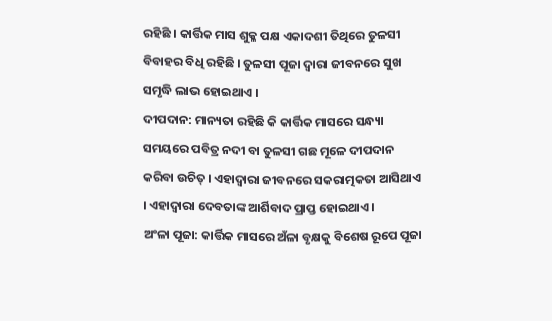ରହିଛି । କାର୍ତ୍ତିକ ମାସ ଶୁକ୍ଳ ପକ୍ଷ ଏକାଦଶୀ ତିଥିରେ ତୁଳସୀ ବିବାହର ବିଧି ରହିଛି । ତୁଳସୀ ପୂଜା ଦ୍ୱାରା ଜୀବନରେ ସୁଖ ସମୃଦ୍ଧି ଲାଭ ହୋଇଥାଏ ।
ଦୀପଦାନ: ମାନ୍ୟତା ରହିଛି କି କାର୍ତ୍ତିକ ମାସରେ ସନ୍ଧ୍ୟା ସମୟରେ ପବିତ୍ର ନଦୀ ବା ତୁଳସୀ ଗଛ ମୂଳେ ଦୀପଦାନ କରିବା ଉଚିତ୍ । ଏହାଦ୍ୱାରା ଜୀବନରେ ସକରାତ୍ମକତା ଆସିଥାଏ । ଏହାଦ୍ୱାରା ଦେବତାଙ୍କ ଆର୍ଶିବାଦ ପ୍ରାପ୍ତ ହୋଇଥାଏ ।
ଅଂଳା ପୂଜା: କାର୍ତ୍ତିକ ମାସରେ ଅଁଳା ବୃକ୍ଷକୁ ବିଶେଷ ରୂପେ ପୂଜା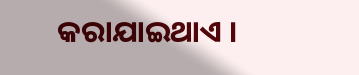କରାଯାଇଥାଏ ।